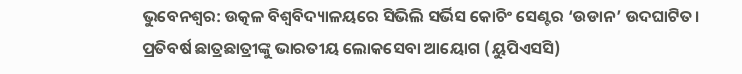ଭୁବେନଶ୍ବର: ଉତ୍କଳ ବିଶ୍ବବିଦ୍ୟାଳୟରେ ସିଭିଲି ସର୍ଭିସ କୋଚିଂ ସେଣ୍ଟର ‘ଉଡାନ’ ଉଦଘାଟିତ। ପ୍ରତିବର୍ଷ ଛାତ୍ରଛାତ୍ରୀଙ୍କୁ ଭାରତୀୟ ଲୋକସେବା ଆୟୋଗ (ୟୁପିଏସସି)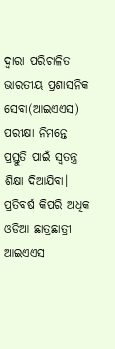ଦ୍ଵାରା ପରିଚାଳିତ ଭାରତୀୟ ପ୍ରଶାସନିକ ସେବା(ଆଇଏଏସ) ପରୀକ୍ଷା ନିମନ୍ତେ ପ୍ରସ୍ତୁତି ପାଇଁ ସ୍ବତନ୍ତ୍ର ଶିକ୍ଷା ଦିଆଯିବା।
ପ୍ରତିବର୍ଷ କିପରି ଅଧିକ ଓଡିଆ ଛାତ୍ରଛାତ୍ରୀ ଆଇଏଏସ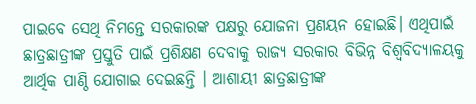ପାଇବେ ସେଥି ନିମନ୍ତେ ସରକାରଙ୍କ ପକ୍ଷରୁ ଯୋଜନା ପ୍ରଣୟନ ହୋଇଛି। ଏଥିପାଇଁ ଛାତ୍ରଛାତ୍ରୀଙ୍କ ପ୍ରସ୍ତୁତି ପାଇଁ ପ୍ରଶିକ୍ଷଣ ଦେବାକୁ ରାଜ୍ୟ ସରକାର ବିଭିନ୍ନ ବିଶ୍ବବିଦ୍ୟାଳୟକୁ ଆର୍ଥିକ ପାଣ୍ଠି ଯୋଗାଇ ଦେଇଛନ୍ତି । ଆଶାୟୀ ଛାତ୍ରଛାତ୍ରୀଙ୍କ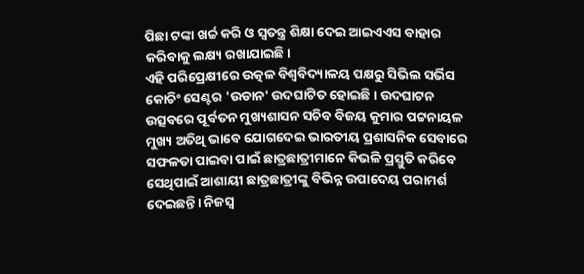ପିଛା ଟଙ୍କା ଖର୍ଚ୍ଚ କରି ଓ ସ୍ଵତନ୍ତ୍ର ଶିକ୍ଷା ଦେଇ ଆଇଏଏସ ବାହାର କରିବାକୁ ଲକ୍ଷ୍ୟ ରଖାଯାଇଛି।
ଏହି ପରିପ୍ରେକ୍ଷୀରେ ଉତ୍କଳ ବିଶ୍ବବିଦ୍ୟାଳୟ ପକ୍ଷରୁ ସିଭିଲ ସର୍ଭିସ କୋଚିଂ ସେଣ୍ଟର 'ଉଡାନ' ଉଦଘାଟିତ ହୋଇଛି। ଉଦଘାଟନ ଉତ୍ସବରେ ପୂର୍ବତନ ମୁଖ୍ୟଶାସନ ସଚିବ ବିଜୟ କୁମାର ପଟ୍ଟନାୟଳ ମୁଖ୍ୟ ଅତିଥି ଭାବେ ଯୋଗଦେଇ ଭାରତୀୟ ପ୍ରଶାସନିକ ସେବାରେ ସଫଳତା ପାଇବା ପାଇଁ ଛାତ୍ରଛାତ୍ରୀମାନେ କିଭଳି ପ୍ରସ୍ତୁତି କରିବେ ସେଥିପାଇଁ ଆଶାୟୀ ଛାତ୍ରଛାତ୍ରୀଙ୍କୁ ବିଭିନ୍ନ ଉପାଦେୟ ପରାମର୍ଶ ଦେଇଛନ୍ତି। ନିଜସ୍ବ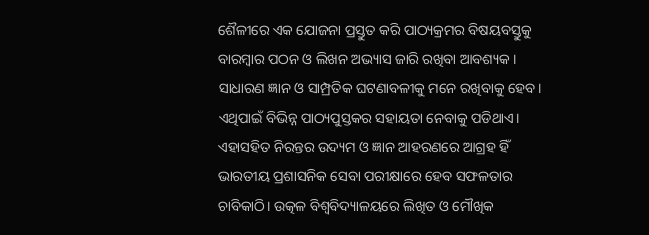ଶୈଳୀରେ ଏକ ଯୋଜନା ପ୍ରସ୍ତୁତ କରି ପାଠ୍ୟକ୍ରମର ବିଷୟବସ୍ତୁକୁ ବାରମ୍ବାର ପଠନ ଓ ଲିଖନ ଅଭ୍ୟାସ ଜାରି ରଖିବା ଆବଶ୍ୟକ ।
ସାଧାରଣ ଜ୍ଞାନ ଓ ସାମ୍ପ୍ରତିକ ଘଟଣାବଳୀକୁ ମନେ ରଖିବାକୁ ହେବ। ଏଥିପାଇଁ ବିଭିନ୍ନ ପାଠ୍ୟପୁସ୍ତକର ସହାୟତା ନେବାକୁ ପଡିଥାଏ। ଏହାସହିତ ନିରନ୍ତର ଉଦ୍ୟମ ଓ ଜ୍ଞାନ ଆହରଣରେ ଆଗ୍ରହ ହିଁ ଭାରତୀୟ ପ୍ରଶାସନିକ ସେବା ପରୀକ୍ଷାରେ ହେବ ସଫଳତାର ଚାବିକାଠି। ଉତ୍କଳ ବିଶ୍ଵବିଦ୍ୟାଳୟରେ ଲିଖିତ ଓ ମୌଖିକ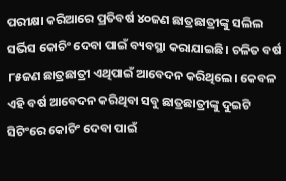ପରୀକ୍ଷା କରିଆରେ ପ୍ରତିବର୍ଷ ୪୦ଜଣ ଛାତ୍ରଛାତ୍ରୀଙ୍କୁ ସଲିଲ ସର୍ଭିସ କୋଚିଂ ଦେବା ପାଇଁ ବ୍ୟବସ୍ଥା କରାଯାଇଛି। ଚଳିତ ବର୍ଷ ୮୫ଜଣ ଛାତ୍ରଛାତ୍ରୀ ଏଥିପାଇଁ ଆବେଦନ କରିଥିଲେ। କେବଳ ଏହି ବର୍ଷ ଆବେଦନ କରିଥିବା ସବୁ ଛାତ୍ରଛାତ୍ରୀଙ୍କୁ ଦୁଇଟି ସିଟିଂରେ କୋଚିଂ ଦେବା ପାଇଁ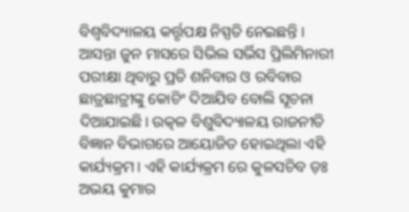ବିଶ୍ବବିଦ୍ୟାଳୟ କର୍ତ୍ତୃପକ୍ଷ ନିସ୍ପତି ନେଇଛନ୍ତି ।
ଆସନ୍ତା ଜୁନ ମାସରେ ସିଭିଲ ସର୍ଭିସ ପ୍ରିଲିମିନାରୀ ପରୀକ୍ଷା ଥିବାରୁ ପ୍ରତି ଶନିବାର ଓ ରବିବାର ଛାତ୍ରଛାତ୍ରୀଙ୍କୁ କୋଚିଂ ଦିଆଯିବ ବୋଲି ସୂଚନା ଦିଆଯାଇଛି। ଉତ୍କଳ ବିଶୁବିଦ୍ୟାଳୟ ରାଜନୀତି ବିଜ୍ଞାନ ବିଭାଗରେ ଆୟୋଜିତ ହୋଇଥିଲା ଏହି କାର୍ଯ୍ୟକ୍ରମ। ଏହି କାର୍ଯ୍ୟକ୍ରମ ରେ କୁଳସଚିବ ଡ଼ଃ ଅଭୟ କୁମାର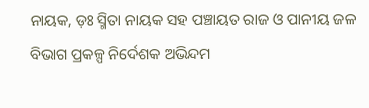ନାୟକ, ଡ଼ଃ ସ୍ମିତା ନାୟକ ସହ ପଞ୍ଚାୟତ ରାଜ ଓ ପାନୀୟ ଜଳ ବିଭାଗ ପ୍ରକଳ୍ପ ନିର୍ଦେଶକ ଅଭିନ୍ଦମ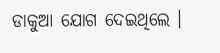ଡାକୁଆ ଯୋଗ ଦେଇଥିଲେ ।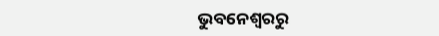ଭୁବନେଶ୍ବରରୁ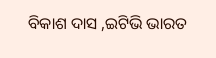ବିକାଶ ଦାସ ,ଇଟିଭି ଭାରତ